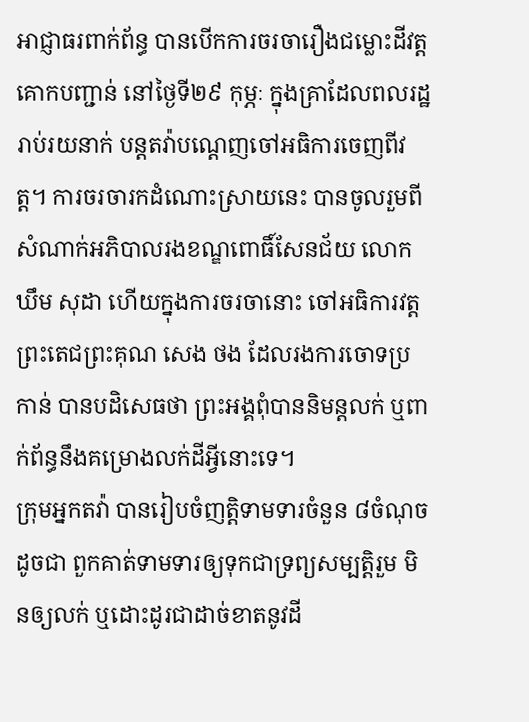អាជ្ញាធរពាក់ព័ន្ធ បានបើកការចរចារឿងជម្លោះដីវត្តគោកបញ្ជាន់ នៅថ្ងៃទី២៩ កុម្ភៈ ក្នុងគ្រាដែលពលរដ្ឋរាប់រយនាក់ បន្តតវ៉ាបណ្ដេញចៅអធិការចេញពីវត្ត។ ការចរចារកដំណោះស្រាយនេះ បានចូលរួមពីសំណាក់អភិបាលរងខណ្ឌពោធិ៍សែនជ័យ លោក ឃឹម សុដា ហើយក្នុងការចរចានោះ ចៅអធិការវត្ត ព្រះតេជព្រះគុណ សេង ថង ដែលរងការចោទប្រកាន់ បានបដិសេធថា ព្រះអង្គពុំបាននិមន្តលក់ ឬពាក់ព័ន្ធនឹងគម្រោងលក់ដីអ្វីនោះទេ។
ក្រុមអ្នកតវ៉ា បានរៀបចំញត្តិទាមទារចំនួន ៨ចំណុច ដូចជា ពួកគាត់ទាមទារឲ្យទុកជាទ្រព្យសម្បត្តិរួម មិនឲ្យលក់ ឬដោះដូរជាដាច់ខាតនូវដី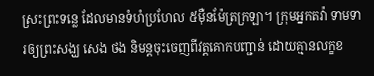ស្រះព្រះទន្លេ ដែលមានទំហំប្រហែល ៥ម៉ឺនម៉ែត្រក្រឡា។ ក្រុមអ្នកតវ៉ា ទាមទារឲ្យព្រះសង្ឃ សេង ថង និមន្តចុះចេញពីវត្តគោកបញ្ជាន់ ដោយគ្មានលក្ខខ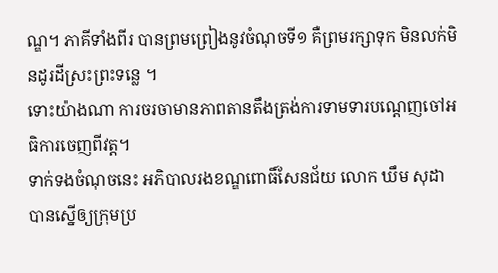ណ្ឌ។ ភាគីទាំងពីរ បានព្រមព្រៀងនូវចំណុចទី១ គឺព្រមរក្សាទុក មិនលក់មិនដូរដីស្រះព្រះទន្លេ ។
ទោះយ៉ាងណា ការចរចាមានភាពតានតឹងត្រង់ការទាមទារបណ្ដេញចៅអធិការចេញពីវត្ត។
ទាក់ទងចំណុចនេះ អភិបាលរងខណ្ឌពោធិ៍សែនជ័យ លោក ឃឹម សុដា បានស្នើឲ្យក្រុមប្រ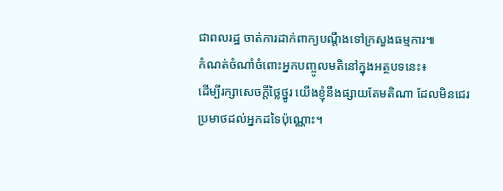ជាពលរដ្ឋ ចាត់ការដាក់ពាក្យបណ្ដឹងទៅក្រសួងធម្មការ៕
កំណត់ចំណាំចំពោះអ្នកបញ្ចូលមតិនៅក្នុងអត្ថបទនេះ៖
ដើម្បីរក្សាសេចក្ដីថ្លៃថ្នូរ យើងខ្ញុំនឹងផ្សាយតែមតិណា ដែលមិនជេរប្រមាថដល់អ្នកដទៃប៉ុណ្ណោះ។